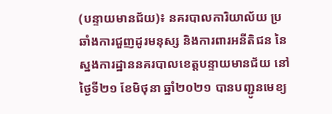(បន្ទាយមានជ័យ)៖ នគរបាលការិយាល័យ ប្រឆាំងការជួញដូរមនុស្ស និងការពារអនីតិជន នៃស្នងការដ្ឋាននគរបាលខេត្តបន្ទាយមានជ័យ នៅថ្ងៃទី២១ ខែមិថុនា ឆ្នាំ២០២១ បានបញ្ជូនមេខ្យ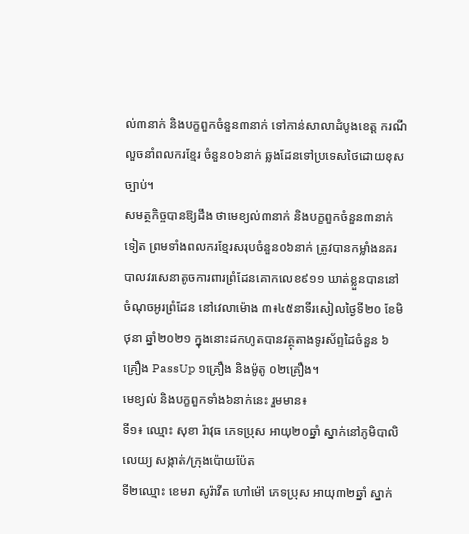ល់៣នាក់ និងបក្ខពួកចំនួន៣នាក់ ទៅកាន់សាលាដំបូងខេត្ត ករណីលួចនាំពលករខ្មែរ ចំនួន០៦នាក់ ឆ្លងដែនទៅប្រទេសថៃដោយខុសច្បាប់។
សមត្ថកិច្ចបានឱ្យដឹង ថាមេខ្យល់៣នាក់ និងបក្ខពួកចំនួន៣នាក់ទៀត ព្រមទាំងពលករខ្មែរសរុបចំនួន០៦នាក់ ត្រូវបានកម្លាំងនគរបាលវរសេនាតូចការពារព្រំដែនគោកលេខ៩១១ ឃាត់ខ្លួនបាននៅចំណុចអូរព្រំដែន នៅវេលាម៉ោង ៣៖៤៥នាទីរសៀលថ្ងៃទី២០ ខែមិថុនា ឆ្នាំ២០២១ ក្នុងនោះដកហូតបានវត្ថុតាងទូរស័ព្ទដៃចំនួន ៦គ្រឿង PassUp ១គ្រឿង និងម៉ូតូ ០២គ្រឿង។
មេខ្យល់ និងបក្ខពួកទាំង៦នាក់នេះ រួមមាន៖
ទី១៖ ឈ្មោះ សុខា រ៉ាវុធ ភេទប្រុស អាយុ២០ឆ្នាំ ស្នាក់នៅភូមិបាលិលេយ្យ សង្កាត់/ក្រុងប៉ោយប៉ែត
ទី២ឈ្មោះ ខេមរា សូរ៉ាវីត ហៅម៉ៅ ភេទប្រុស អាយុ៣២ឆ្នាំ ស្នាក់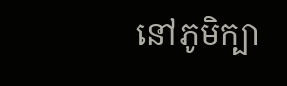នៅភូមិក្បា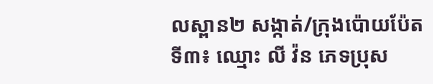លស្ពាន២ សង្កាត់/ក្រុងប៉ោយប៉ែត
ទី៣៖ ឈ្មោះ លី វ៉ន ភេទប្រុស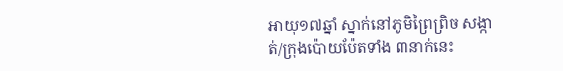អាយុ១៧ឆ្នាំ ស្នាក់នៅភូមិព្រៃព្រិច សង្កាត់/ក្រុងប៉ោយប៉ែតទាំង ៣នាក់នេះ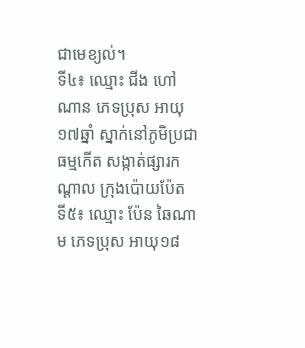ជាមេខ្យល់។
ទី៤៖ ឈ្មោះ ជីង ហៅ ណាន ភេទប្រុស អាយុ១៧ឆ្នាំ ស្នាក់នៅភូមិប្រជាធម្មកើត សង្កាត់ផ្សារកណ្តាល ក្រុងប៉ោយប៉ែត
ទី៥៖ ឈ្មោះ ប៉ែន ឆៃណាម ភេទប្រុស អាយុ១៨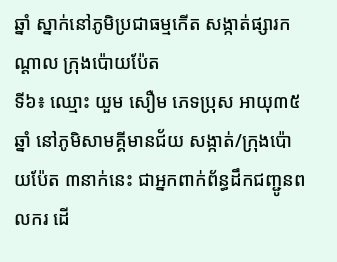ឆ្នាំ ស្នាក់នៅភូមិប្រជាធម្មកើត សង្កាត់ផ្សារកណ្តាល ក្រុងប៉ោយប៉ែត
ទី៦៖ ឈ្មោះ យួម សឿម ភេទប្រុស អាយុ៣៥ឆ្នាំ នៅភូមិសាមគ្គីមានជ័យ សង្កាត់/ក្រុងប៉ោយប៉ែត ៣នាក់នេះ ជាអ្នកពាក់ព័ន្ធដឹកជញ្ជូនពលករ ដើ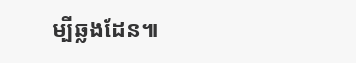ម្បីឆ្លងដែន៕